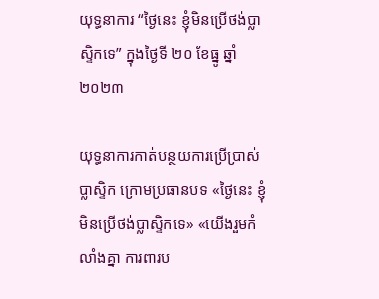យុទ្ធនាការ “ថ្ងៃនេះ ខ្ញុំមិនប្រើថង់ប្លាស្ទិកទេ” ក្នុងថ្ងៃទី ២០ ខែធ្នូ ឆ្នាំ២០២៣

យុទ្ធនាការកាត់បន្ថយការប្រើប្រាស់ប្លាស្ទិក ក្រោមប្រធានបទ «ថ្ងៃនេះ ខ្ញុំមិនប្រើថង់ប្លាស្ទិកទេ» «យើងរួមកំលាំងគ្នា ការពារប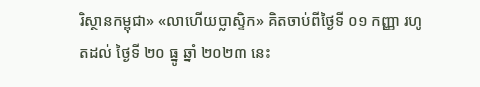រិស្ថានកម្ពុជា» «លាហើយប្លាស្ទិក» គិតចាប់ពីថ្ងៃទី ០១ កញ្ញា រហូតដល់ ថ្ងៃទី ២០ ធ្នូ ឆ្នាំ ២០២៣ នេះ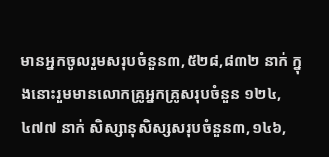មានអ្នកចូលរួមសរុបចំនួន៣,៥២៨,៨៣២ នាក់ ក្នុងនោះរួមមានលោកគ្រូអ្នកគ្រូសរុបចំនួន ១២៤,៤៧៧ នាក់ សិស្សានុសិស្សសរុបចំនួន៣,១៤៦,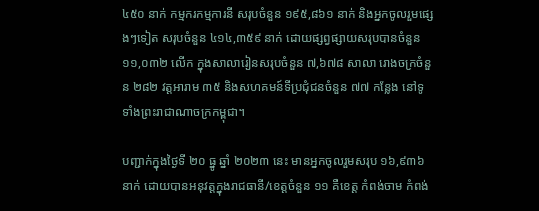៤៥០ នាក់ កម្មករកម្មការនី សរុបចំនួន ១៩៥,៨៦១ នាក់ និងអ្នកចូលរួមផ្សេងៗទៀត សរុបចំនួន ៤១៤,៣៥៩ នាក់ ដោយផ្សព្វផ្សាយសរុបបានចំនួន ១១,០៣២ លើក ក្នុងសាលារៀនសរុបចំនួន ៧,៦៧៨ សាលា រោងចក្រចំនួន ២៨២ វត្តអារាម ៣៥ និងសហគមន៍ទីប្រជុំជនចំនួន ៧៧ កន្លែង នៅទូទាំងព្រះរាជាណាចក្រកម្ពុជា។

បញ្ជាក់ក្នុងថ្ងៃទី ២០ ធ្នូ ឆ្នាំ ២០២៣ នេះ មានអ្នកចូលរួមសរុប ១៦,៩៣៦ នាក់ ដោយបានអនុវត្តក្នុងរាជធានី/ខេត្តចំនួន ១១ គឺខេត្ត កំពង់ចាម កំពង់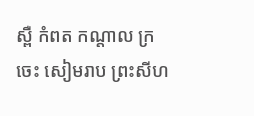ស្ពឺ កំពត កណ្តាល ក្រចេះ សៀមរាប ព្រះសីហ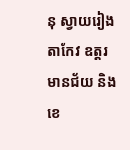នុ ស្វាយរៀង តាកែវ ឧត្តរមានជ័យ និងខេ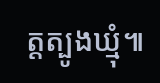ត្តត្បូងឃ្មុំ៕